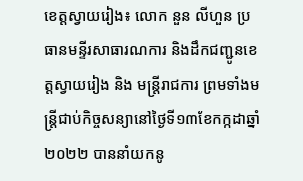ខេត្តស្វាយរៀង៖ លោក នួន លីហួន ប្រធានមន្ទីរសាធារណការ និងដឹកជញ្ជូនខេត្តស្វាយរៀង និង មន្រ្តីរាជការ ព្រមទាំងមន្ត្រីជាប់កិច្ចសន្យានៅថ្ងៃទី១៣ខែកក្កដាឆ្នាំ២០២២ បាននាំយកនូ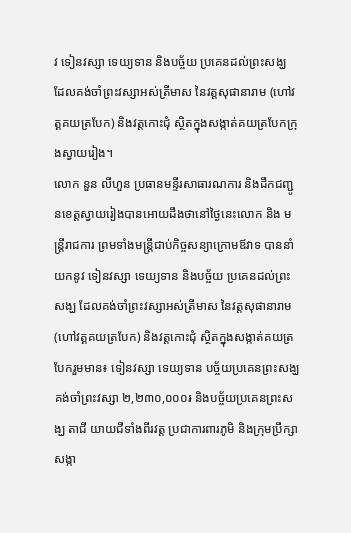វ ទៀនវស្សា ទេយ្យទាន និងបច្ច័យ ប្រគេនដល់ព្រះសង្ឃ ដែលគង់ចាំព្រះវស្សាអស់ត្រីមាស នៃវត្តសុផានារាម (ហៅវត្គគយត្របែក) និងវត្តកោះជុំ ស្ថិតក្នុងសង្កាត់គយត្របែកក្រុងស្វាយរៀង។
លោក នួន លីហួន ប្រធានមន្ទីរសាធារណការ និងដឹកជញ្ជូនខេត្តស្វាយរៀងបានអោយដឹងថានៅថ្ងៃនេះលោក និង មន្រ្តីរាជការ ព្រមទាំងមន្ត្រីជាប់កិច្ចសន្យាក្រោមឪវាទ បាននាំយកនូវ ទៀនវស្សា ទេយ្យទាន និងបច្ច័យ ប្រគេនដល់ព្រះសង្ឃ ដែលគង់ចាំព្រះវស្សាអស់ត្រីមាស នៃវត្តសុផានារាម (ហៅវត្គគយត្របែក) និងវត្តកោះជុំ ស្ថិតក្នុងសង្កាត់គយត្របែករួមមាន៖ ទៀនវស្សា ទេយ្យទាន បច្ច័យប្រគេនព្រះសង្ឃគង់ចាំព្រះវស្សា ២,២៣០,០០០៛ និងបច្ច័យប្រគេនព្រះសង្ឃ តាជី យាយជីទាំងពីរវត្ត ប្រជាការពារភូមិ និងក្រុមប្រឹក្សាសង្កា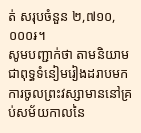ត់ សរុបចំនួន ២,៧១០,០០០៛។
សូមបញ្ជាក់ថា តាមនិយាមជាពុទ្ធទំនៀមរៀងដរាបមក ការចូលព្រះវស្សាមាននៅគ្រប់សម័យកាលនៃ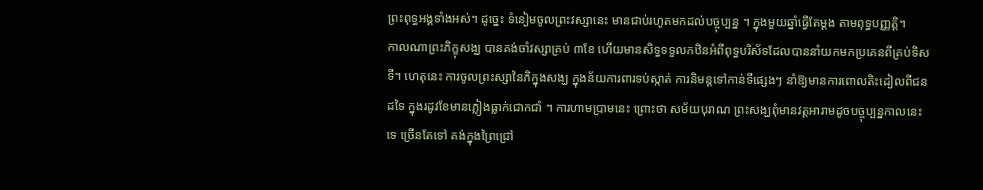ព្រះពុទ្ធអង្គទាំងអស់។ ដូច្នេះ ទំនៀមចូលព្រះវស្សានេះ មានជាប់រហូតមកដល់បច្ចុប្បន្ន ។ ក្នុងមួយឆ្នាំធ្វើតែម្ដង តាមពុទ្ធបញ្ញត្តិ។
កាលណាព្រះភិក្ខុសង្ឃ បានគង់ចាំវស្សាគ្រប់ ៣ខែ ហើយមានសិទ្ធទទួលកឋិនអំពីពុទ្ធបរិស័ទដែលបាននាំយកមកប្រគេនពីគ្រប់ទិសទី។ ហេតុនេះ ការចូលព្រះស្សានៃភិក្នុងសង្ឃ ក្នុងន័យការពារទប់ស្កាត់ ការនិមន្តទៅកាន់ទីផ្សេងៗ នាំឱ្យមានការពោលតិះដៀលពីជនដទៃ ក្នុងរដូវខែមានភ្លៀងធ្លាក់ជោកជាំ ។ ការហាមប្រាមនេះ ព្រោះថា សម័យបុរាណ ព្រះសង្ឃពុំមានវត្តអារាមដូចបច្ចុប្បន្នកាលនេះទេ ច្រើនតែទៅ គង់ក្នុងព្រៃជ្រៅ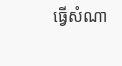ធ្វើសំណា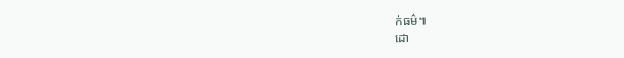ក់ធម៌៕
ដោ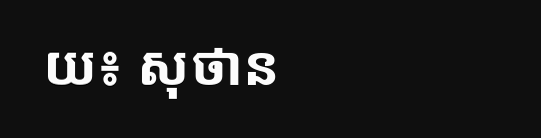យ៖ សុថាន